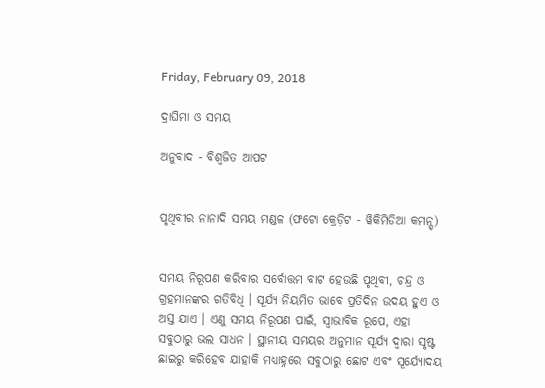Friday, February 09, 2018

ଦ୍ରାଘିମା ଓ ସମୟ

ଅନୁବାଦ - ବିଶ୍ୱଜିତ ଆପଟ


ପୃଥିବୀର ନାନାଦି ସମୟ ମଣ୍ଡଳ (ଫଟୋ କ୍ରେଡ଼ିଟ - ୱିକିମିଡିଆ କମନ୍ସ୍)


ସମୟ ନିରୂପଣ କରିବାର ସର୍ବୋତ୍ତମ ବାଟ ହେଉଛି ପୃଥିବୀ, ଚନ୍ଦ୍ର ଓ ଗ୍ରହମାନଙ୍କର ଗତିବିଧି । ସୂର୍ଯ୍ୟ ନିୟମିତ ଭାବେ ପ୍ରତିଦିନ ଉଦୟ ହୁଏ ଓ ଅସ୍ତ ଯାଏ । ଏଣୁ ସମୟ ନିରୂପଣ ପାଇଁ, ସ୍ୱାଭାବିକ ରୂପେ, ଏହା ସବୁଠାରୁ ଭଲ ସାଧନ । ସ୍ଥାନୀୟ ସମୟର ଅନୁମାନ ସୂର୍ଯ୍ୟ ଦ୍ୱାରା ସୃଷ୍ଟ ଛାଇରୁ କରିହେବ ଯାହାକି ମଧ୍ୟାହ୍ନରେ ସବୁଠାରୁ ଛୋଟ ଏବଂ ସୂର୍ଯ୍ୟୋଦୟ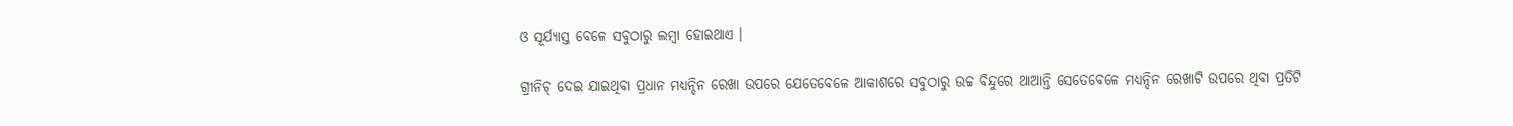ଓ ସୂର୍ଯ୍ୟାସ୍ତ ବେଳେ ସବୁଠାରୁ ଲମ୍ବା ହୋଇଥାଏ ।

ଗ୍ରୀନିଚ୍ ଦେଇ ଯାଇଥିବା ପ୍ରଧାନ ମଧ୍ୟନ୍ଦିନ ରେଖା ଉପରେ ଯେତେବେଳେ ଆକାଶରେ ସବୁଠାରୁ ଉଚ୍ଚ ବିନ୍ଦୁରେ ଥାଆନ୍ତି ସେତେବେଳେ ମଧ୍ୟନ୍ଦିନ ରେଖାଟି ଉପରେ ଥିବା ପ୍ରତିଟି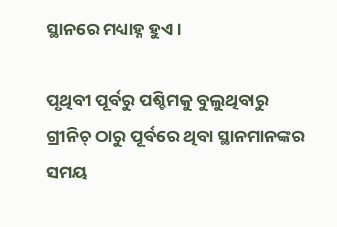ସ୍ଥାନରେ ମଧ୍ୟାହ୍ନ ହୁଏ ।

ପୃଥିବୀ ପୂର୍ବରୁ ପଶ୍ଚିମକୁ ବୁଲୁଥିବାରୁ ଗ୍ରୀନିଚ୍ ଠାରୁ ପୂର୍ବରେ ଥିବା ସ୍ଥାନମାନଙ୍କର ସମୟ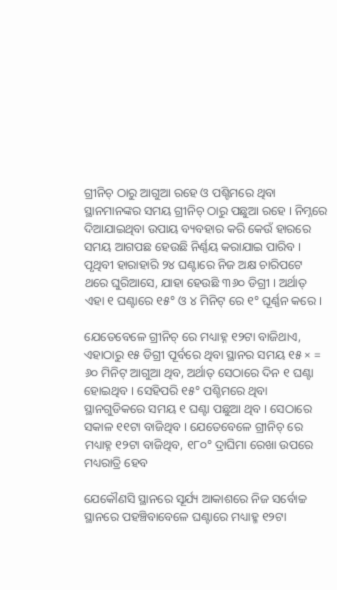ଗ୍ରୀନିଚ୍ ଠାରୁ ଆଗୁଆ ରହେ ଓ ପଶ୍ଟିମରେ ଥିବା ସ୍ଥାନମାନଙ୍କର ସମୟ ଗ୍ରୀନିଚ୍ ଠାରୁ ପଛୁଆ ରହେ । ନିମ୍ନରେ ଦିଆଯାଇଥିବା ଉପାୟ ବ୍ୟବହାର କରି କେଉଁ ହାରରେ ସମୟ ଆଗପଛ ହେଉଛି ନିର୍ଣ୍ଣୟ କରାଯାଇ ପାରିବ । ପୃଥିବୀ ହାରାହାରି ୨୪ ଘଣ୍ଟାରେ ନିଜ ଅକ୍ଷ ଚାରିପଟେ ଥରେ ଘୁରିଆସେ, ଯାହା ହେଉଛି ୩୬୦ ଡିଗ୍ରୀ । ଅର୍ଥାତ୍ ଏହା ୧ ଘଣ୍ଟାରେ ୧୫° ଓ ୪ ମିନିଟ୍ ରେ ୧° ଘୂର୍ଣ୍ଣନ କରେ ।

ଯେତେବେଳେ ଗ୍ରୀନିଚ୍ ରେ ମଧ୍ୟାହ୍ନ ୧୨ଟା ବାଜିଥାଏ, ଏହାଠାରୁ ୧୫ ଡିଗ୍ରୀ ପୂର୍ବରେ ଥିବା ସ୍ଥାନର ସମୟ ୧୫ × = ୬୦ ମିନିଟ୍ ଆଗୁଆ ଥିବ, ଅର୍ଥାତ୍ ସେଠାରେ ଦିନ ୧ ଘଣ୍ଟା ହୋଇଥିବ । ସେହିପରି ୧୫° ପଶ୍ଚିମରେ ଥିବା ସ୍ଥାନଗୁଡିକରେ ସମୟ ୧ ଘଣ୍ଟା ପଛୁଆ ଥିବ । ସେଠାରେ ସକାଳ ୧୧ଟା ବାଜିଥିବ । ଯେତେବେଳେ ଗ୍ରୀନିଚ୍ ରେ ମଧ୍ୟାହ୍ନ ୧୨ଟା ବାଜିଥିବ, ୧୮୦° ଦ୍ରାଘିମା ରେଖା ଉପରେ ମଧ୍ୟରାତ୍ରି ହେବ

ଯେକୌଣସି ସ୍ଥାନରେ ସୂର୍ଯ୍ୟ ଆକାଶରେ ନିଜ ସର୍ବୋଚ୍ଚ ସ୍ଥାନରେ ପହଞ୍ଚିବାବେଳେ ଘଣ୍ଟାରେ ମଧ୍ୟାହ୍ମ ୧୨ଟା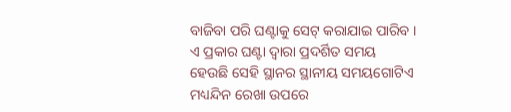ବାଜିବା ପରି ଘଣ୍ଟାକୁ ସେଟ୍ କରାଯାଇ ପାରିବ । ଏ ପ୍ରକାର ଘଣ୍ଟା ଦ୍ୱାରା ପ୍ରଦର୍ଶିତ ସମୟ ହେଉଛି ସେହି ସ୍ଥାନର ସ୍ଥାନୀୟ ସମୟଗୋଟିଏ ମଧ୍ୟନ୍ଦିନ ରେଖା ଉପରେ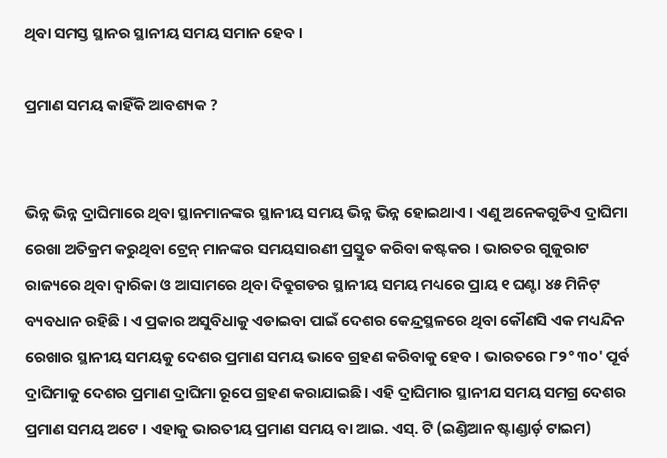ଥିବା ସମସ୍ତ ସ୍ଥାନର ସ୍ଥାନୀୟ ସମୟ ସମାନ ହେବ ।

ପ୍ରମାଣ ସମୟ କାହିଁକି ଆବଶ୍ୟକ ?


ଭିନ୍ନ ଭିନ୍ନ ଦ୍ରାଘିମାରେ ଥିବା ସ୍ଥାନମାନଙ୍କର ସ୍ଥାନୀୟ ସମୟ ଭିନ୍ନ ଭିନ୍ନ ହୋଇଥାଏ । ଏଣୁ ଅନେକଗୁଡିଏ ଦ୍ରାଘିମା ରେଖା ଅତିକ୍ରମ କରୁଥିବା ଟ୍ରେନ୍ ମାନଙ୍କର ସମୟସାରଣୀ ପ୍ରସ୍ତୁତ କରିବା କଷ୍ଟକର । ଭାରତର ଗୁଜୁରାଟ ରାଜ୍ୟରେ ଥିବା ଦ୍ୱାରିକା ଓ ଆସାମରେ ଥିବା ଦିବ୍ରୁଗଡର ସ୍ଥାନୀୟ ସମୟ ମଧ୍ୟରେ ପ୍ରାୟ ୧ ଘଣ୍ଟା ୪୫ ମିନିଟ୍ ବ୍ୟବଧାନ ରହିଛି । ଏ ପ୍ରକାର ଅସୁବିଧାକୁ ଏଡାଇବା ପାଇଁ ଦେଶର କେନ୍ଦ୍ରସ୍ଥଳରେ ଥିବା କୌଣସି ଏକ ମଧ୍ୟନ୍ଦିନ ରେଖାର ସ୍ଥାନୀୟ ସମୟକୁ ଦେଶର ପ୍ରମାଣ ସମୟ ଭାବେ ଗ୍ରହଣ କରିବାକୁ ହେବ । ଭାରତରେ ୮୨° ୩୦' ପୂର୍ବ ଦ୍ରାଘିମାକୁ ଦେଶର ପ୍ରମାଣ ଦ୍ରାଘିମା ରୂପେ ଗ୍ରହଣ କରାଯାଇଛି । ଏହି ଦ୍ରାଘିମାର ସ୍ଥାନୀଯ ସମୟ ସମଗ୍ର ଦେଶର ପ୍ରମାଣ ସମୟ ଅଟେ । ଏହାକୁ ଭାରତୀୟ ପ୍ରମାଣ ସମୟ ବା ଆଇ. ଏସ୍. ଟି (ଇଣ୍ଡିଆନ ଷ୍ଟାଣ୍ଡାର୍ଡ଼ ଟାଇମ)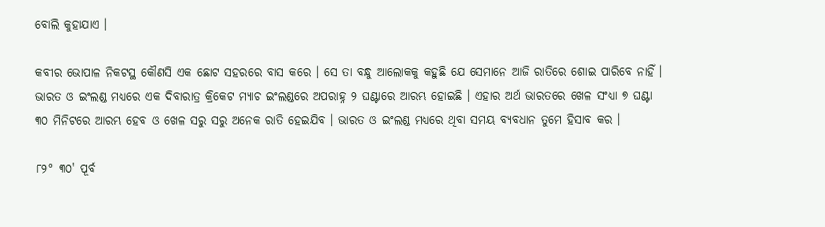ବୋଲି କୁହାଯାଏ ।

କବୀର ଭୋପାଳ ନିକଟସ୍ଥ କୌଣସି ଏକ ଛୋଟ ସହରରେ ବାସ କରେ । ସେ ତା ବନ୍ଧୁ ଆଲୋକକୁ କହୁଛି ଯେ ସେମାନେ ଆଜି ରାତିରେ ଶୋଇ ପାରିବେ ନାହିଁ । ଭାରତ ଓ ଇଂଲଣ୍ଡ ମଧ୍ୟରେ ଏକ ଦିବାରାତ୍ର କ୍ରିକେଟ ମ୍ୟାଚ ଇଂଲଣ୍ଡରେ ଅପରାହ୍ନ ୨ ଘଣ୍ଟାରେ ଆରମ୍ଭ ହୋଇଛି । ଏହାର ଅର୍ଥ ଭାରତରେ ଖେଳ ସଂଧ୍ୟା ୭ ଘଣ୍ଟା ୩୦ ମିନିଟରେ ଆରମ୍ଭ ହେବ ଓ ଖେଳ ସରୁ ସରୁ ଅନେକ ରାତି ହେଇଯିବ । ଭାରତ ଓ ଇଂଲଣ୍ଡ ମଧ୍ୟରେ ଥିବା ସମୟ ବ୍ୟବଧାନ ତୁମେ ହିସାବ କର ।

୮୨° ୩୦' ପୂର୍ବ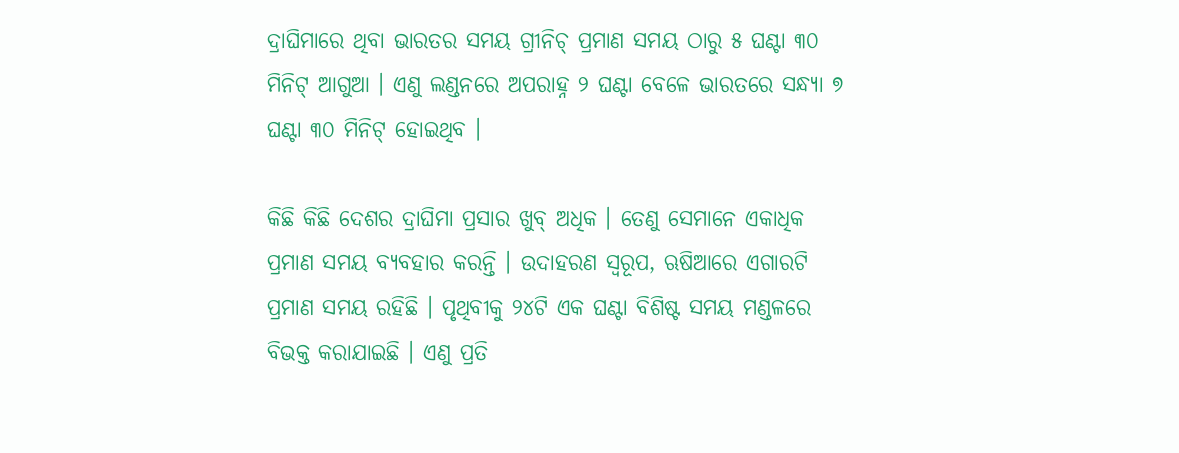ଦ୍ରାଘିମାରେ ଥିବା ଭାରତର ସମୟ ଗ୍ରୀନିଚ୍ ପ୍ରମାଣ ସମୟ ଠାରୁ ୫ ଘଣ୍ଟା ୩୦ ମିନିଟ୍ ଆଗୁଆ । ଏଣୁ ଲଣ୍ଡନରେ ଅପରାହ୍ନ ୨ ଘଣ୍ଟା ବେଳେ ଭାରତରେ ସନ୍ଧ୍ୟା ୭ ଘଣ୍ଟା ୩୦ ମିନିଟ୍ ହୋଇଥିବ ।

କିଛି କିଛି ଦେଶର ଦ୍ରାଘିମା ପ୍ରସାର ଖୁବ୍ ଅଧିକ । ତେଣୁ ସେମାନେ ଏକାଧିକ ପ୍ରମାଣ ସମୟ ବ୍ୟବହାର କରନ୍ତି । ଉଦାହରଣ ସ୍ୱରୂପ, ଋଷିଆରେ ଏଗାରଟି ପ୍ରମାଣ ସମୟ ରହିଛି । ପୃଥିବୀକୁ ୨୪ଟି ଏକ ଘଣ୍ଟା ବିଶିଷ୍ଟ ସମୟ ମଣ୍ଡଳରେ ବିଭକ୍ତ କରାଯାଇଛି । ଏଣୁ ପ୍ରତି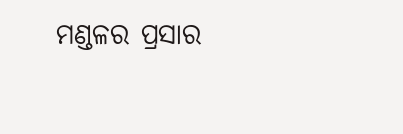ମଣ୍ଡଳର ପ୍ରସାର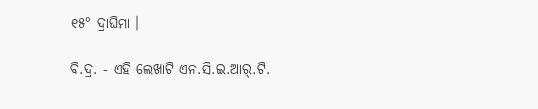୧୫° ଦ୍ରାଘିମା ।

ବି.ଦ୍ର. - ଏହି ଲେଖାଟି ଏନ.ସି.ଇ.ଆର୍.ଟି.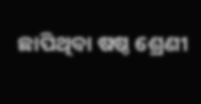ଛାପିଥିବା ଷଷ୍ଠ ଶ୍ରେଣୀ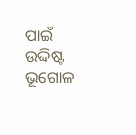ପାଇଁ ଉଦ୍ଦିଷ୍ଟ ଭୂଗୋଳ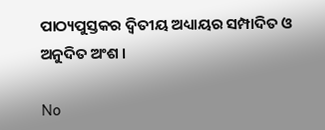ପାଠ୍ୟପୁସ୍ତକର ଦ୍ୱିତୀୟ ଅଧ୍ୟାୟର ସମ୍ପାଦିତ ଓ ଅନୁଦିତ ଅଂଶ ।

No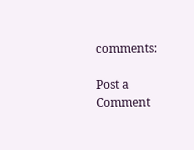comments:

Post a Comment